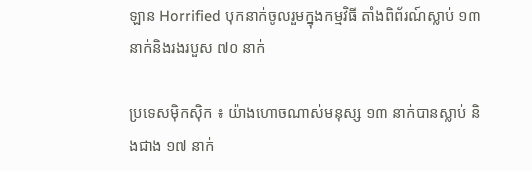ឡាន Horrified បុកនាក់ចូលរួមក្នុងកម្មវិធី តាំងពិព័រណ៍ស្លាប់ ១៣ នាក់និងរងរបួស ៧០ នាក់

ប្រទេសម៉ិកស៊ិក ៖ យ៉ាងហោចណាស់មនុស្ស ១៣ នាក់បានស្លាប់ និងជាង ១៧ នាក់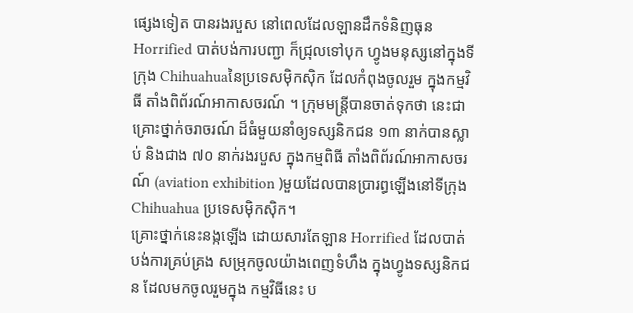ផ្សេងទៀត បានរងរបួស នៅពេលដែលឡានដឹកទំនិញធុន Horrified បាត់បង់ការបញ្ជា ក៏ជ្រុលទៅបុក ហ្វូងមនុស្សនៅក្នុងទីក្រុង Chihuahuaនៃប្រទេសម៉ិកស៊ិក ដែលកំពុងចូលរួម ក្នុងកម្មវិធី តាំងពិព័រណ៍អាកាសចរណ៍ ។ ក្រុមមន្ត្រីបានចាត់ទុកថា នេះជាគ្រោះថ្នាក់ចរាចរណ៍ ដ៏ធំមួយនាំឲ្យទស្សនិកជន ១៣ នាក់បានស្លាប់ និងជាង ៧០ នាក់រងរបួស ក្នុងកម្មពិធី តាំងពិព័រណ៍អាកាសចរណ៍ (aviation exhibition )មួយដែលបានប្រារព្ធឡើងនៅទីក្រុង Chihuahua ប្រទេសម៉ិកស៊ិក។
គ្រោះថ្នាក់នេះនង្កឡើង ដោយសារតែឡាន Horrified ដែលបាត់បង់ការគ្រប់គ្រង សម្រុកចូលយ៉ាងពេញទំហឹង ក្នុងហ្វូងទស្សនិកជន ដែលមកចូលរួមក្នុង កម្មវិធីនេះ ប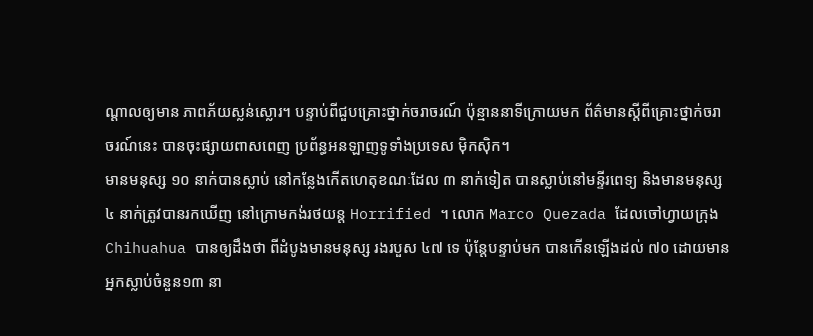ណ្តាលឲ្យមាន ភាពភ័យស្លន់ស្លោរ។ បន្ទាប់ពីជួបគ្រោះថ្នាក់ចរាចរណ៍ ប៉ុន្មាននាទីក្រោយមក ព័ត៌មានស្តីពីគ្រោះថ្នាក់ចរាចរណ៍នេះ បានចុះផ្សាយពាសពេញ ប្រព័ន្ធអនឡាញទូទាំងប្រទេស ម៉ិកស៊ិក។
មានមនុស្ស ១០ នាក់បានស្លាប់ នៅកន្លែងកើតហេតុខណៈដែល ៣ នាក់ទៀត បានស្លាប់នៅមន្ទីរពេទ្យ និងមានមនុស្ស ៤ នាក់ត្រូវបានរកឃើញ នៅក្រោមកង់រថយន្ត Horrified ។ លោក Marco Quezada ដែលចៅហ្វាយក្រុង Chihuahua បានឲ្យដឹងថា ពីដំបូងមានមនុស្ស រងរបួស ៤៧ ទេ ប៉ុន្តែបន្ទាប់មក បានកើនឡើងដល់ ៧០ ដោយមានអ្នកស្លាប់ចំនួន១៣ នា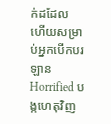ក់ដដែល ហើយសម្រាប់អ្នកបើកបរឡាន Horrified បង្កហេតុវិញ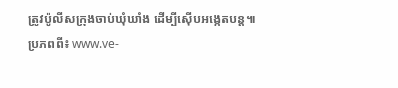ត្រូវប៉ូលីសក្រុងចាប់ឃុំឃាំង ដើម្បីស៊ើបអង្កេតបន្ត៕
ប្រភពពី៖ www.ve-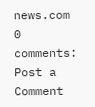news.com
0 comments:
Post a Comment